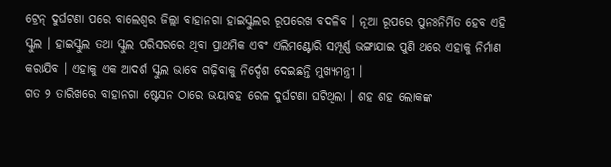ଟ୍ରେନ୍ ଦୁର୍ଘଟଣା ପରେ ବାଲେଶ୍ୱର ଜିଲ୍ଲା ବାହାନଗା ହାଇସ୍କୁଲର ରୂପରେଖ ବଦଳିବ । ନୂଆ ରୂପରେ ପୁନଃନିର୍ମିତ ହେବ ଏହି ସ୍କୁଲ । ହାଇସ୍କୁଲ ତଥା ସ୍କୁଲ ପରିସରରେ ଥିବା ପ୍ରାଥମିକ ଏବଂ ଏଲିମଣ୍ଟୋରି ସମ୍ପୂର୍ଣ୍ଣ ଭଙ୍ଗାଯାଇ ପୁଣି ଥରେ ଏହାକୁ ନିର୍ମାଣ କରାଯିବ । ଏହାକୁ ଏକ ଆଦର୍ଶ ସ୍କୁଲ ଭାବେ ଗଢ଼ିବାକୁ ନିର୍ଦ୍ଦେଶ ଦେଇଛନ୍ତି ମୁଖ୍ୟମନ୍ତ୍ରୀ ।
ଗତ ୨ ତାରିଖରେ ବାହାନଗା ଷ୍ଟେସନ ଠାରେ ଭୟାବହ ରେଳ ଦୁର୍ଘଟଣା ଘଟିଥିଲା । ଶହ ଶହ ଲୋକଙ୍କ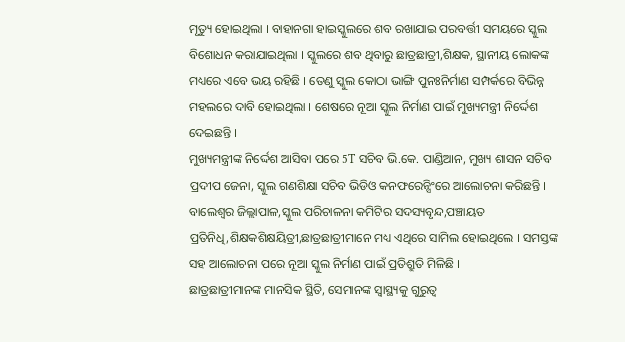ମୃତ୍ୟୁ ହୋଇଥିଲା । ବାହାନଗା ହାଇସ୍କୁଲରେ ଶବ ରଖାଯାଇ ପରବର୍ତ୍ତୀ ସମୟରେ ସ୍କୁଲ ବିଶୋଧନ କରାଯାଇଥିଲା । ସ୍କୁଲରେ ଶବ ଥିବାରୁ ଛାତ୍ରଛାତ୍ରୀ,ଶିକ୍ଷକ, ସ୍ଥାନୀୟ ଲୋକଙ୍କ ମଧ୍ୟରେ ଏବେ ଭୟ ରହିଛି । ତେଣୁ ସ୍କୁଲ କୋଠା ଭାଙ୍ଗି ପୁନଃନିର୍ମାଣ ସମ୍ପର୍କରେ ବିଭିନ୍ନ ମହଲରେ ଦାବି ହୋଇଥିଲା । ଶେଷରେ ନୂଆ ସ୍କୁଲ ନିର୍ମାଣ ପାଇଁ ମୁଖ୍ୟମନ୍ତ୍ରୀ ନିର୍ଦ୍ଦେଶ ଦେଇଛନ୍ତି ।
ମୁଖ୍ୟମନ୍ତ୍ରୀଙ୍କ ନିର୍ଦ୍ଦେଶ ଆସିବା ପରେ 5T ସଚିବ ଭି.କେ. ପାଣ୍ଡିଆନ, ମୁଖ୍ୟ ଶାସନ ସଚିବ ପ୍ରଦୀପ ଜେନା, ସ୍କୁଲ ଗଣଶିକ୍ଷା ସଚିବ ଭିଡିଓ କନଫରେନ୍ସିଂରେ ଆଲୋଚନା କରିଛନ୍ତି । ବାଲେଶ୍ୱର ଜିଲ୍ଲାପାଳ,ସ୍କୁଲ ପରିଚାଳନା କମିଟିର ସଦସ୍ୟବୃନ୍ଦ,ପଞ୍ଚାୟତ ପ୍ରତିନିଧି,ଶିକ୍ଷକଶିକ୍ଷୟିତ୍ରୀ,ଛାତ୍ରଛାତ୍ରୀମାନେ ମଧ୍ୟ ଏଥିରେ ସାମିଲ ହୋଇଥିଲେ । ସମସ୍ତଙ୍କ ସହ ଆଲୋଚନା ପରେ ନୂଆ ସ୍କୁଲ ନିର୍ମାଣ ପାଇଁ ପ୍ରତିଶ୍ରୁତି ମିଳିଛି ।
ଛାତ୍ରଛାତ୍ରୀମାନଙ୍କ ମାନସିକ ସ୍ଥିତି, ସେମାନଙ୍କ ସ୍ୱାସ୍ଥ୍ୟକୁ ଗୁରୁତ୍ୱ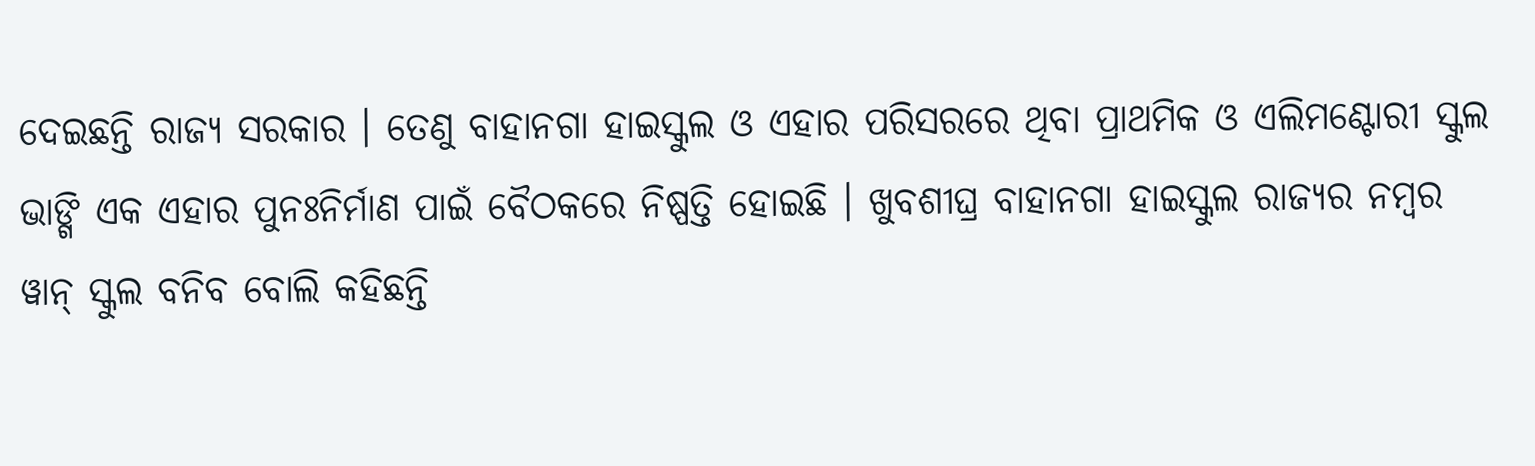ଦେଇଛନ୍ତି ରାଜ୍ୟ ସରକାର । ତେଣୁ ବାହାନଗା ହାଇସ୍କୁଲ ଓ ଏହାର ପରିସରରେ ଥିବା ପ୍ରାଥମିକ ଓ ଏଲିମଣ୍ଟୋରୀ ସ୍କୁଲ ଭାଙ୍ଗି ଏକ ଏହାର ପୁନଃନିର୍ମାଣ ପାଇଁ ବୈଠକରେ ନିଷ୍ପତ୍ତି ହୋଇଛି । ଖୁବଶୀଘ୍ର ବାହାନଗା ହାଇସ୍କୁଲ ରାଜ୍ୟର ନମ୍ବର ୱାନ୍ ସ୍କୁଲ ବନିବ ବୋଲି କହିଛନ୍ତି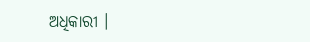ଅଧିକାରୀ ।